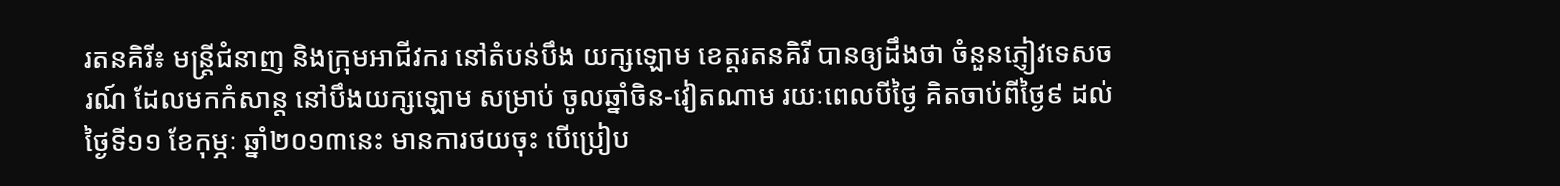រតនគិរី៖ មន្រ្តីជំនាញ និងក្រុមអាជីវករ នៅតំបន់បឹង យក្សឡោម ខេត្តរតនគិរី បានឲ្យដឹងថា ចំនួនភ្ញៀវទេសចរណ៍ ដែលមកកំសាន្ត នៅបឹងយក្សឡោម សម្រាប់ ចូលឆ្នាំចិន-វៀតណាម រយៈពេលបីថ្ងៃ គិតចាប់ពីថ្ងៃ៩ ដល់ថ្ងៃទី១១ ខែកុម្ភៈ ឆ្នាំ២០១៣នេះ មានការថយចុះ បើប្រៀប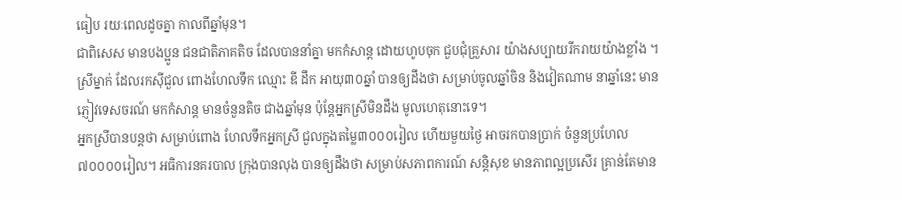ធៀប រយៈពេលដូចគ្នា កាលពីឆ្នាំមុន។
ជាពិសេស មានបងប្អូន ជនជាតិភាគតិច ដែលបាននាំគ្នា មកកំសាន្ត ដោយហូបចុក ជួបជុំគ្រួសារ យ៉ាងសប្បាយរីករាយយ៉ាងខ្លាំង ។
ស្រីម្នាក់ ដែលរកស៊ីជួល ពោងហែលទឹក ឈ្មោះ ឌី ដឹក អាយុ៣០ឆ្នាំ បានឲ្យដឹងថា សម្រាប់ចូលឆ្នាំចិន និងវៀតណាម នាឆ្នាំនេះ មានភ្ញៀវទេសចរណ៍ មកកំសាន្ត មានចំនួនតិច ជាងឆ្នាំមុន ប៉ុន្តែអ្នកស្រីមិនដឹង មូលហេតុនោះទេ។
អ្នកស្រីបានបន្តថា សម្រាប់ពោង ហែលទឹកអ្នកស្រី ជួលក្នុងតម្លៃ៣០០០រៀល ហើយមួយថ្ងៃ អាចរកបានប្រាក់ ចំនួនប្រហែល៧០០០០រៀល។ អធិការនគរបាល ក្រុងបានលុង បានឲ្យដឹងថា សម្រាប់សភាពការណ៍ សន្តិសុខ មានភាពល្អប្រសើរ គ្រាន់តែមាន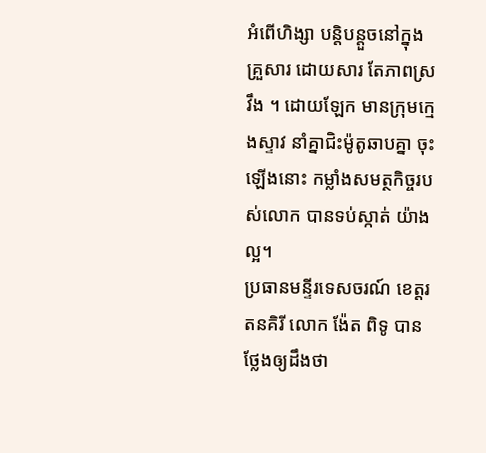អំពើហិង្សា បន្តិបន្តួចនៅក្នុងគ្រួសារ ដោយសារ តែភាពស្រវឹង ។ ដោយឡែក មានក្រុមក្មេងស្ទាវ នាំគ្នាជិះម៉ូតូឆាបគ្នា ចុះឡើងនោះ កម្លាំងសមត្ថកិច្ចរបស់លោក បានទប់ស្កាត់ យ៉ាងល្អ។
ប្រធានមន្ទីរទេសចរណ៍ ខេត្តរតនគិរី លោក ង៉ែត ពិទូ បានថ្លែងឲ្យដឹងថា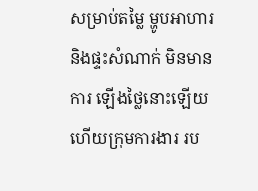សម្រាប់តម្លៃ ម្ហូបអាហារ និងផ្ទះសំណាក់ មិនមានការ ឡើងថ្លៃនោះឡើយ ហើយក្រុមការងារ រប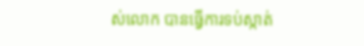ស់លោក បានធ្វើការទប់ស្កាត់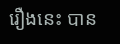រឿងនេះ បាន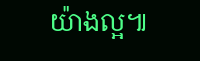យ៉ាងល្អ៕